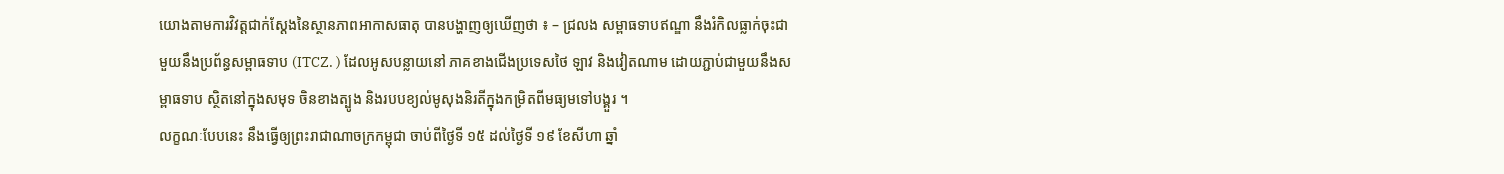យោងតាមការវិវត្តជាក់ស្ដែងនៃស្ថានភាពអាកាសធាតុ បានបង្ហាញឲ្យឃើញថា ៖ – ជ្រលង សម្ពាធទាបឥណ្ឌា នឹងរំកិលធ្លាក់ចុះជាមួយនឹងប្រព័ន្ធសម្ពាធទាប (ITCZ. ) ដែលអូសបន្លាយនៅ ភាគខាងជើងប្រទេសថៃ ឡាវ និងវៀតណាម ដោយភ្ជាប់ជាមួយនឹងសម្ពាធទាប ស្ថិតនៅក្នុងសមុទ ចិនខាងត្បូង និងរបបខ្យល់មូសុងនិរតីក្នុងកម្រិតពីមធ្យមទៅបង្គួរ ។
លក្ខណៈបែបនេះ នឹងធ្វើឲ្យព្រះរាជាណាចក្រកម្ពុជា ចាប់ពីថ្ងៃទី ១៥ ដល់ថ្ងៃទី ១៩ ខែសីហា ឆ្នាំ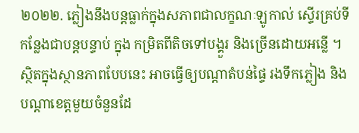២០២២. ភ្លៀងនឹងបន្តធ្លាក់ក្នុងសភាពជាលក្ខណៈឡូកាល់ ស្ទើរគ្រប់ទីកន្លែងជាបន្តបន្ទាប់ ក្នុង កម្រិតពីតិចទៅបង្គួរ និងច្រើនដោយអន្លើ ។ ស្ថិតក្នុងស្ថានភាពបែបនេះ អាចធ្វើឲ្យបណ្ដាតំបន់ផ្ទៃ រងទឹកភ្លៀង និងបណ្តាខេត្តមួយចំនួនដែ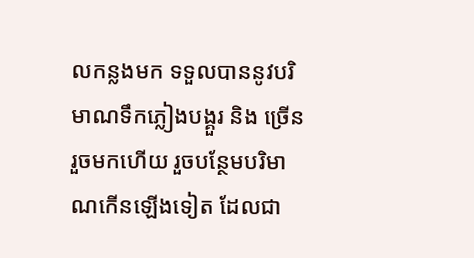លកន្លងមក ទទួលបាននូវបរិមាណទឹកភ្លៀងបង្គួរ និង ច្រើនរួចមកហើយ រួចបន្ថែមបរិមាណកើនឡើងទៀត ដែលជា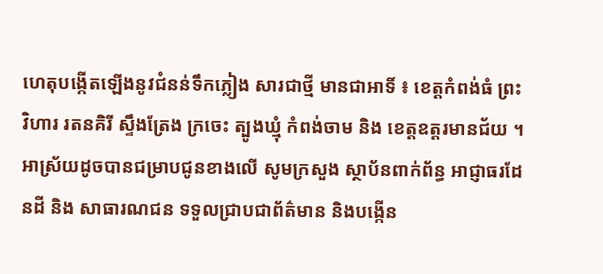ហេតុបង្កើតឡើងនូវជំនន់ទឹកភ្លៀង សារជាថ្មី មានជាអាទិ៍ ៖ ខេត្តកំពង់ធំ ព្រះវិហារ រតនគិរី ស្ទឹងត្រែង ក្រចេះ ត្បូងឃ្មុំ កំពង់ចាម និង ខេត្តឧត្តរមានជ័យ ។
អាស្រ័យដូចបានជម្រាបជូនខាងលើ សូមក្រសួង ស្ថាប័នពាក់ព័ន្ធ អាជ្ញាធរដែនដី និង សាធារណជន ទទួលជ្រាបជាព័ត៌មាន និងបង្កើន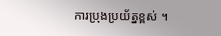ការប្រុងប្រយ័ត្នខ្ពស់ ។